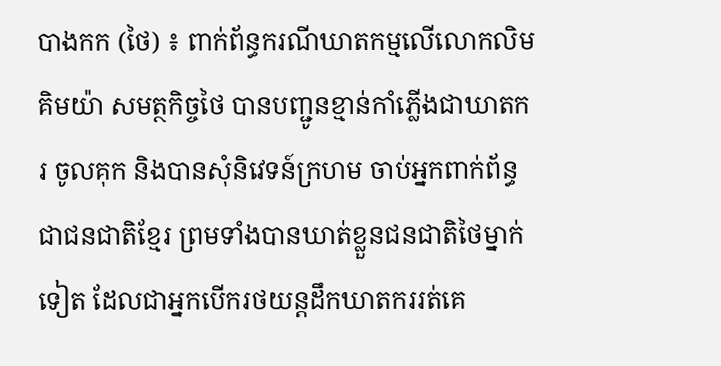បាងកក (ថៃ) ៖ ពាក់ព័ន្ធករណីឃាតកម្មលើលោកលិម គិមយ៉ា សមត្ថកិច្ចថៃ បានបញ្ជូនខ្មាន់កាំភ្លើងជាឃាតករ ចូលគុក និងបានសុំនិវេទន៍ក្រហម ចាប់អ្នកពាក់ព័ន្ធ ជាជនជាតិខ្មែរ ព្រមទាំងបានឃាត់ខ្លួនជនជាតិថៃម្នាក់ទៀត ដែលជាអ្នកបើករថយន្តដឹកឃាតកររត់គេ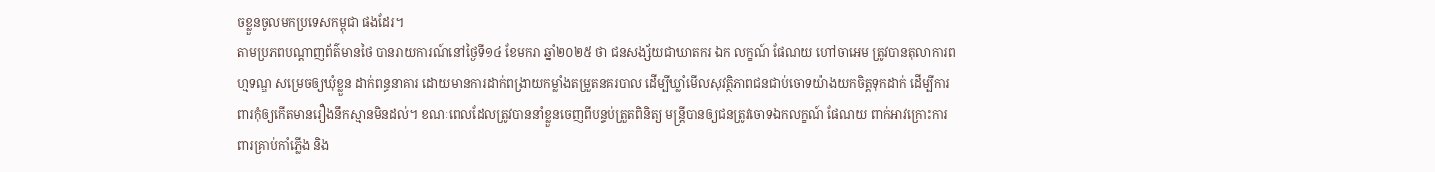ចខ្លួនចូលមកប្រទេសកម្ពុជា ផងដែរ។
តាមប្រភពបណ្តាញព័ត៌មានថៃ បានរាយការណ៍នៅថ្ងៃទី១៤ ខែមករា ឆ្នាំ២០២៥ ថា ជនសង្ស័យជាឃាតករ ឯក លក្ខណ៍ ផែណយ ហៅចាអេម ត្រូវបានតុលាការពហ្មទណ្ឌ សម្រេចឲ្យឃុំខ្លួន ដាក់ពន្ធនាគារ ដោយមានការដាក់ពង្រាយកម្លាំងតម្រួតនគរបាល ដើម្បីឃ្លាំមើលសុវត្ថិភាពជនជាប់ចោទយ៉ាងយកចិត្តទុកដាក់ ដើម្បីការពារកុំឲ្យកើតមានរឿងនឹកស្មានមិនដល់។ ខណៈពេលដែលត្រូវបាននាំខ្លួនចេញពីបន្ទប់ត្រួតពិនិត្យ មន្ត្រីបានឲ្យជនត្រូវចោទឯកលក្ខណ៍ ផែណយ ពាក់អាវក្រោះការពារគ្រាប់កាំភ្លើង និង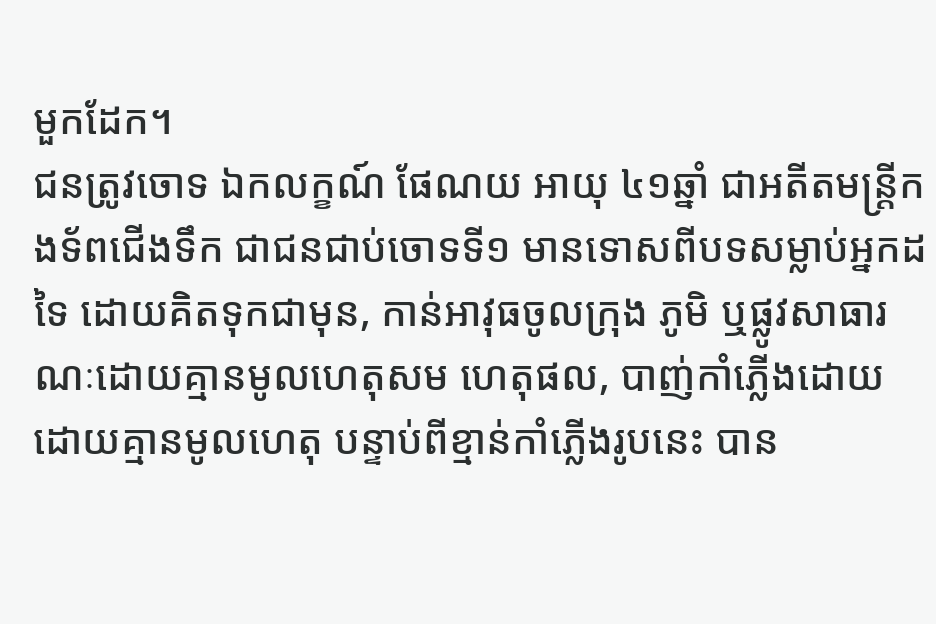មួកដែក។
ជនត្រូវចោទ ឯកលក្ខណ៍ ផែណយ អាយុ ៤១ឆ្នាំ ជាអតីតមន្ត្រីកងទ័ពជើងទឹក ជាជនជាប់ចោទទី១ មានទោសពីបទសម្លាប់អ្នកដទៃ ដោយគិតទុកជាមុន, កាន់អាវុធចូលក្រុង ភូមិ ឬផ្លូវសាធារណៈដោយគ្មានមូលហេតុសម ហេតុផល, បាញ់កាំភ្លើងដោយដោយគ្មានមូលហេតុ បន្ទាប់ពីខ្មាន់កាំភ្លើងរូបនេះ បាន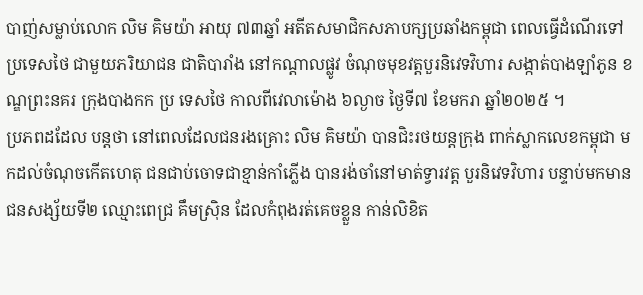បាញ់សម្លាប់លោក លិម គិមយ៉ា អាយុ ៧៣ឆ្នាំ អតីតសមាជិកសភាបក្សប្រឆាំងកម្ពុជា ពេលធ្វើដំណើរទៅប្រទេសថៃ ជាមួយភរិយាជន ជាតិបារាំង នៅកណ្តាលផ្លូវ ចំណុចមុខវត្តបួរនិវេទវិហារ សង្កាត់បាងឡាំភូន ខណ្ឌព្រះនគរ ក្រុងបាងកក ប្រ ទេសថៃ កាលពីវេលាម៉ោង ៦ល្ងាច ថ្ងៃទី៧ ខែមករា ឆ្នាំ២០២៥ ។
ប្រភពដដែល បន្តថា នៅពេលដែលជនរងគ្រោះ លិម គិមយ៉ា បានជិះរថយន្តក្រុង ពាក់ស្លាកលេខកម្ពុជា មកដល់ចំណុចកើតហេតុ ជនជាប់ចោទជាខ្មាន់កាំភ្លើង បានរង់ចាំនៅមាត់ទ្វារវត្ត បួរនិវេទវិហារ បន្ទាប់មកមានជនសង្ស័យទី២ ឈ្មោះពេជ្រ គឹមស៊្រិន ដែលកំពុងរត់គេចខ្លួន កាន់លិខិត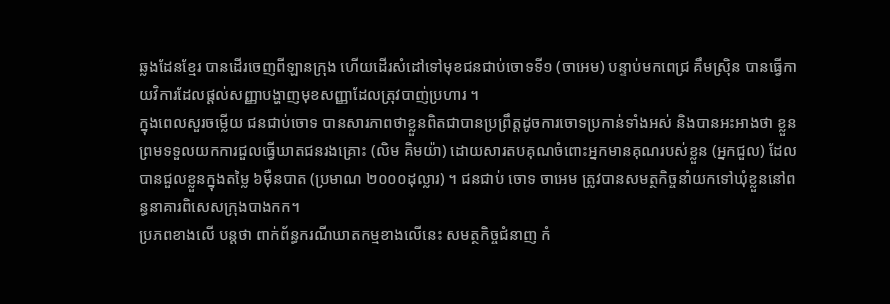ឆ្លងដែនខ្មែរ បានដើរចេញពីឡានក្រុង ហើយដើរសំដៅទៅមុខជនជាប់ចោទទី១ (ចាអេម) បន្ទាប់មកពេជ្រ គឹមស៊្រិន បានធ្វើកាយវិការដែលផ្តល់សញ្ញាបង្ហាញមុខសញ្ញាដែលត្រុវបាញ់ប្រហារ ។
ក្នុងពេលសួរចម្លើយ ជនជាប់ចោទ បានសារភាពថាខ្លួនពិតជាបានប្រព្រឹត្តដូចការចោទប្រកាន់ទាំងអស់ និងបានអះអាងថា ខ្លួនព្រមទទួលយកការជួលធ្វើឃាតជនរងគ្រោះ (លិម គិមយ៉ា) ដោយសារតបគុណចំពោះអ្នកមានគុណរបស់ខ្លួន (អ្នកជួល) ដែលបានជួលខ្លួនក្នុងតម្លៃ ៦ម៉ឺនបាត (ប្រមាណ ២០០០ដុល្លារ) ។ ជនជាប់ ចោទ ចាអេម ត្រូវបានសមត្ថកិច្ចនាំយកទៅឃុំខ្លួននៅពន្ធនាគារពិសេសក្រុងបាងកក។
ប្រភពខាងលើ បន្តថា ពាក់ព័ន្ធករណីឃាតកម្មខាងលើនេះ សមត្ថកិច្ចជំនាញ កំ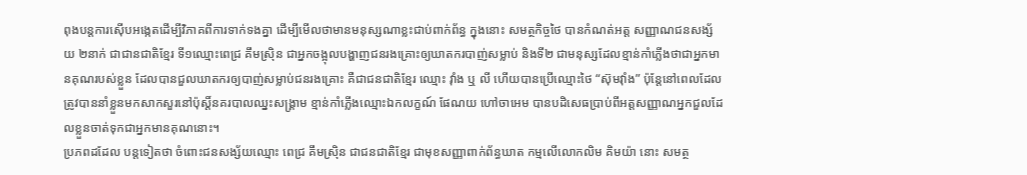ពុងបន្តការស៊ើបអង្កេតដើម្បីវិភាគពីការទាក់ទងគ្នា ដើម្បីមើលថាមានមនុស្សណាខ្លះជាប់ពាក់ព័ន្ធ ក្នុងនោះ សមត្ថកិច្ចថៃ បានកំណត់អត្ត សញ្ញាណជនសង្ស័យ ២នាក់ ជាជានជាតិខ្មែរ ទី១ឈ្មោះពេជ្រ គឹមស៊្រិន ជាអ្នកចង្អុលបង្ហាញជនរងគ្រោះឲ្យឃាតករបាញ់សម្លាប់ និងទី២ ជាមនុស្សដែលខ្មាន់កាំភ្លើងថាជាអ្នកមានគុណរបស់ខ្លួន ដែលបានជួលឃាតករឲ្យបាញ់សម្លាប់ជនរងគ្រោះ គឺជាជនជាតិខ្មែរ ឈ្មោះ វ៉ាំង ឬ លី ហើយបានប្រើឈ្មោះថៃ “ស៊ុមវ៉ាំង” ប៉ុន្តែនៅពេលដែលត្រូវបាននាំខ្លួនមកសាកសួរនៅប៉ុស្តិ៍នគរបាលឈ្នះសង្គ្រាម ខ្មាន់កាំភ្លើងឈ្មោះឯកលក្ខណ៍ ផែណយ ហៅចាអេម បានបដិសេធប្រាប់ពីអត្តសញ្ញាណអ្នកជួលដែលខ្លួនចាត់ទុកជាអ្នកមានគុណនោះ។
ប្រភពដដែល បន្តទៀតថា ចំពោះជនសង្ស័យឈ្មោះ ពេជ្រ គឹមស៊្រិន ជាជនជាតិខ្មែរ ជាមុខសញ្ញាពាក់ព័ន្ធឃាត កម្មលើលោកលិម គិមយ៉ា នោះ សមត្ថ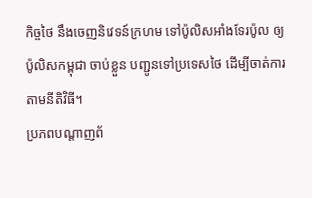កិច្ចថៃ នឹងចេញនិវេទន៍ក្រហម ទៅប៉ូលិសអាំងទែរប៉ូល ឲ្យប៉ូលិសកម្ពុជា ចាប់ខ្លួន បញ្ជូនទៅប្រទេសថៃ ដើម្បីចាត់ការតាមនីតិវិធី។
ប្រភពបណ្តាញព័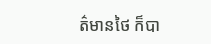ត៌មានថៃ ក៏បា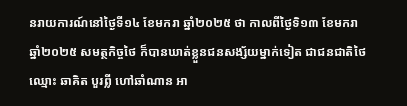នរាយការណ៍នៅថ្ងៃទី១៤ ខែមករា ឆ្នាំ២០២៥ ថា កាលពីថ្ងៃទិ១៣ ខែមករា ឆ្នាំ២០២៥ សមត្ថកិច្ចថៃ ក៏បានឃាត់ខ្លួនជនសង្ស័យម្នាក់ទៀត ជាជនជាតិថៃ ឈ្មោះ ឆាគិត បួរព្លី ហៅឆាំណាន អា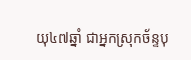យុ៤៧ឆ្នាំ ជាអ្នកស្រុកច័ន្ទបុ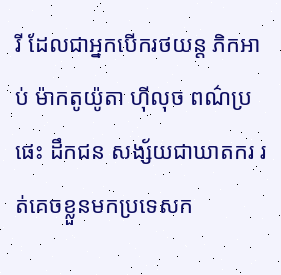រី ដែលជាអ្នកបើករថយន្ត ភិកអាប់ ម៉ាកតូយ៉ូតា ហ៊ីលុច ពណ៌ប្រផេះ ដឹកជន សង្ស័យជាឃាតករ រត់គេចខ្លួនមកប្រទេសក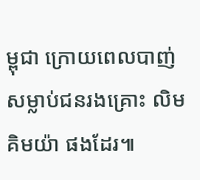ម្ពុជា ក្រោយពេលបាញ់សម្លាប់ជនរងគ្រោះ លិម គិមយ៉ា ផងដែរ៕